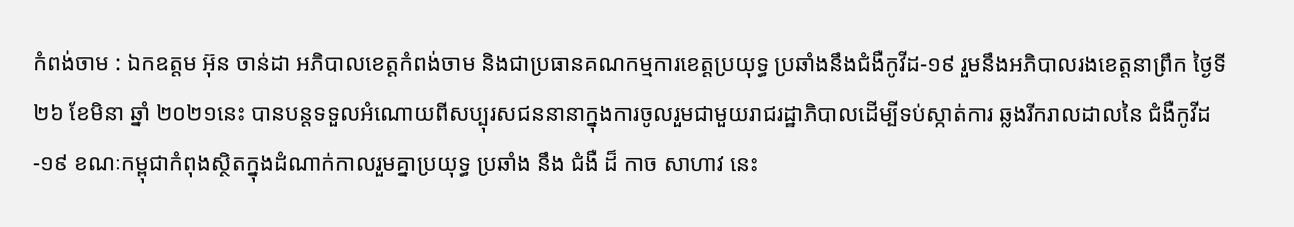កំពង់ចាម : ឯកឧត្តម អ៊ុន ចាន់ដា អភិបាលខេត្តកំពង់ចាម និងជាប្រធានគណកម្មការខេត្តប្រយុទ្ធ ប្រឆាំងនឹងជំងឺកូវីដ-១៩ រួមនឹងអភិបាលរងខេត្តនាព្រឹក ថ្ងៃទី ២៦ ខែមិនា ឆ្នាំ ២០២១នេះ បានបន្តទទួលអំណោយពីសប្បុរសជននានាក្នុងការចូលរួមជាមួយរាជរដ្ឋាភិបាលដើម្បីទប់ស្កាត់ការ ឆ្លងរីករាលដាលនៃ ជំងឺកូវីដ-១៩ ខណៈកម្ពុជាកំពុងស្ថិតក្នុងដំណាក់កាលរួមគ្នាប្រយុទ្ធ ប្រឆាំង នឹង ជំងឺ ដ៏ កាច សាហាវ នេះ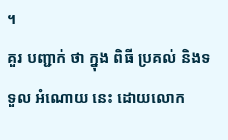។
គួរ បញ្ជាក់ ថា ក្នុង ពិធី ប្រគល់ និងទទួល អំណោយ នេះ ដោយលោក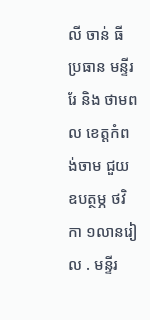លី ចាន់ ធី ប្រធាន មន្ទីរ រែ និង ថាមពល ខេត្តកំពង់ចាម ជួយ ឧបត្ថម្ភ ថវិកា ១លានរៀល . មន្ទីរ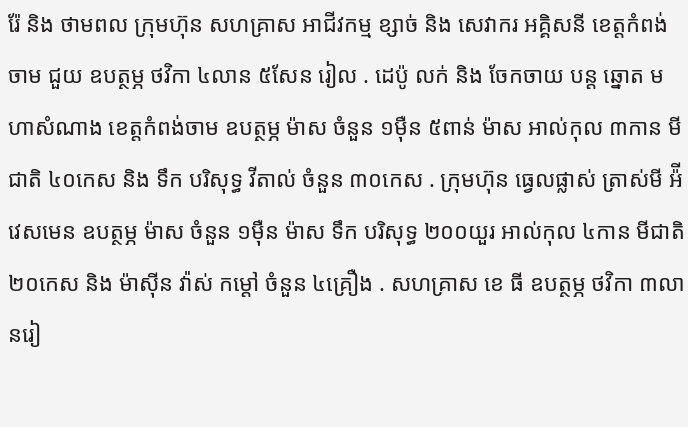រ៉ែ និង ថាមពល ក្រុមហ៊ុន សហគ្រាស អាជីវកម្ម ខ្សាច់ និង សេវាករ អគ្គិសនី ខេត្តកំពង់ចាម ជួយ ឧបត្ថម្ភ ថវិកា ៤លាន ៥សែន រៀល . ដេប៉ូ លក់ និង ចែកចាយ បន្ត ឆ្នោត មហាសំណាង ខេត្តកំពង់ចាម ឧបត្ថម្ភ ម៉ាស ចំនួន ១ម៉ឺន ៥ពាន់ ម៉ាស អាល់កុល ៣កាន មីជាតិ ៤០កេស និង ទឹក បរិសុទ្ធ វីតាល់ ចំនួន ៣០កេស . ក្រុមហ៊ុន ធ្វេលផ្លាស់ ត្រាស់មី អ៉ីវេសមេន ឧបត្ថម្ភ ម៉ាស ចំនួន ១ម៉ឺន ម៉ាស ទឹក បរិសុទ្ធ ២០០យួរ អាល់កុល ៤កាន មីជាតិ ២០កេស និង ម៉ាស៊ីន វ៉ាស់ កម្ដៅ ចំនួន ៤គ្រឿង . សហគ្រាស ខេ ធី ឧបត្ថម្ភ ថវិកា ៣លានរៀ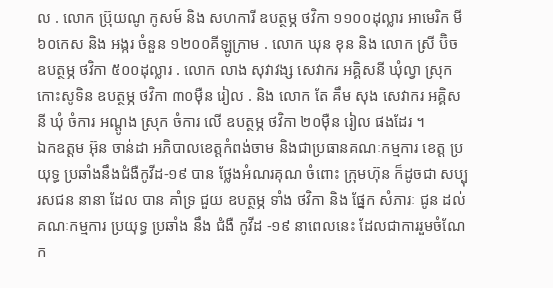ល . លោក ប្រ៊ុយណូ កូសម៍ និង សហការី ឧបត្ថម្ភ ថវិកា ១១០០ដុល្លារ អាមេរិក មី ៦០កេស និង អង្ករ ចំនួន ១២០០គីឡូក្រាម . លោក ឃុន ខុន និង លោក ស្រី ប៊ិច ឧបត្ថម្ភ ថវិកា ៥០០ដុល្លារ . លោក លាង សុវាវង្ស សេវាករ អគ្គិសនី ឃុំល្វា ស្រុក កោះសូទិន ឧបត្ថម្ភ ថវិកា ៣០ម៉ឺន រៀល . និង លោក តែ គឹម សុង សេវាករ អគ្គិសនី ឃុំ ចំការ អណ្តូង ស្រុក ចំការ លើ ឧបត្ថម្ភ ថវិកា ២០ម៉ឺន រៀល ផងដែរ ។
ឯកឧត្តម អ៊ុន ចាន់ដា អភិបាលខេត្តកំពង់ចាម និងជាប្រធានគណៈកម្មការ ខេត្ត ប្រយុទ្ធ ប្រឆាំងនឹងជំងឺកូវីដ-១៩ បាន ថ្លែងអំណរគុណ ចំពោះ ក្រុមហ៊ុន ក៏ដូចជា សប្បុរសជន នានា ដែល បាន គាំទ្រ ជួយ ឧបត្ថម្ភ ទាំង ថវិកា និង ផ្នែក សំភារៈ ជូន ដល់គណៈកម្មការ ប្រយុទ្ធ ប្រឆាំង នឹង ជំងឺ កូវីដ -១៩ នាពេលនេះ ដែលជាការរួមចំណែក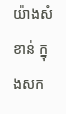យ៉ាងសំខាន់ ក្នុងសក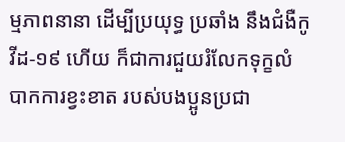ម្មភាពនានា ដើម្បីប្រយុទ្ធ ប្រឆាំង នឹងជំងឺកូវីដ-១៩ ហើយ ក៏ជាការជួយរំលែកទុក្ខលំបាកការខ្វះខាត របស់បងប្អូនប្រជា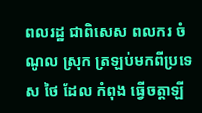ពលរដ្ឋ ជាពិសេស ពលករ ចំណូល ស្រុក ត្រឡប់មកពីប្រទេស ថៃ ដែល កំពុង ធ្វើចត្តាឡី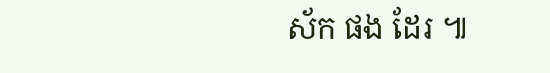ស័ក ផង ដែរ ៕